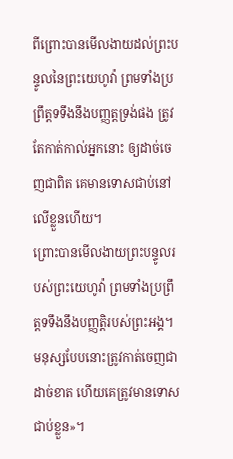ពីព្រោះបានមើលងាយដល់ព្រះបន្ទូលនៃព្រះយេហូវ៉ា ព្រមទាំងប្រព្រឹត្តទទឹងនឹងបញ្ញត្តទ្រង់ផង ត្រូវតែកាត់កាល់អ្នកនោះ ឲ្យដាច់ចេញជាពិត គេមានទោសជាប់នៅលើខ្លួនហើយ។
ព្រោះបានមើលងាយព្រះបន្ទូលរបស់ព្រះយេហូវ៉ា ព្រមទាំងប្រព្រឹត្តទទឹងនឹងបញ្ញត្តិរបស់ព្រះអង្គ។ មនុស្សបែបនោះត្រូវកាត់ចេញជាដាច់ខាត ហើយគេត្រូវមានទោសជាប់ខ្លួន»។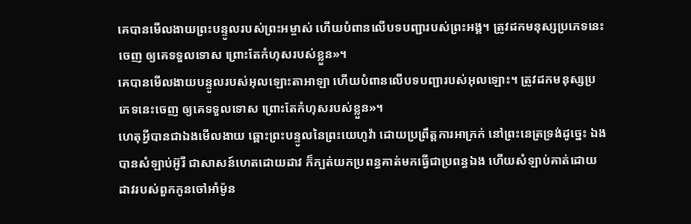គេបានមើលងាយព្រះបន្ទូលរបស់ព្រះអម្ចាស់ ហើយបំពានលើបទបញ្ជារបស់ព្រះអង្គ។ ត្រូវដកមនុស្សប្រភេទនេះចេញ ឲ្យគេទទួលទោស ព្រោះតែកំហុសរបស់ខ្លួន»។
គេបានមើលងាយបន្ទូលរបស់អុលឡោះតាអាឡា ហើយបំពានលើបទបញ្ជារបស់អុលឡោះ។ ត្រូវដកមនុស្សប្រភេទនេះចេញ ឲ្យគេទទួលទោស ព្រោះតែកំហុសរបស់ខ្លួន»។
ហេតុអ្វីបានជាឯងមើលងាយ ឆ្ពោះព្រះបន្ទូលនៃព្រះយេហូវ៉ា ដោយប្រព្រឹត្តការអាក្រក់ នៅព្រះនេត្រទ្រង់ដូច្នេះ ឯងបានសំឡាប់អ៊ូរី ជាសាសន៍ហេតដោយដាវ ក៏ក្បត់យកប្រពន្ធគាត់មកធ្វើជាប្រពន្ធឯង ហើយសំឡាប់គាត់ដោយដាវរបស់ពួកកូនចៅអាំម៉ូន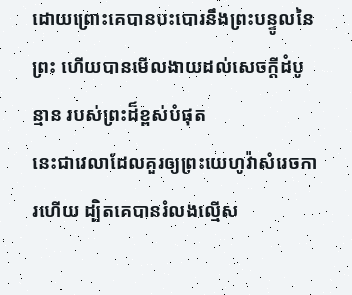ដោយព្រោះគេបានបះបោរនឹងព្រះបន្ទូលនៃព្រះ ហើយបានមើលងាយដល់សេចក្ដីដំបូន្មាន របស់ព្រះដ៏ខ្ពស់បំផុត
នេះជាវេលាដែលគួរឲ្យព្រះយេហូវ៉ាសំរេចការហើយ ដ្បិតគេបានរំលងល្មើស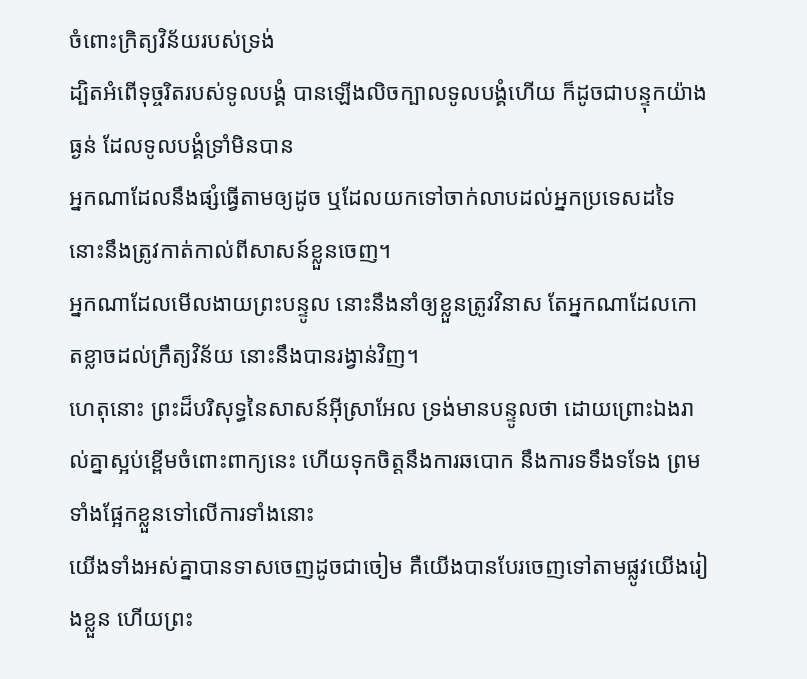ចំពោះក្រិត្យវិន័យរបស់ទ្រង់
ដ្បិតអំពើទុច្ចរិតរបស់ទូលបង្គំ បានឡើងលិចក្បាលទូលបង្គំហើយ ក៏ដូចជាបន្ទុកយ៉ាងធ្ងន់ ដែលទូលបង្គំទ្រាំមិនបាន
អ្នកណាដែលនឹងផ្សំធ្វើតាមឲ្យដូច ឬដែលយកទៅចាក់លាបដល់អ្នកប្រទេសដទៃ នោះនឹងត្រូវកាត់កាល់ពីសាសន៍ខ្លួនចេញ។
អ្នកណាដែលមើលងាយព្រះបន្ទូល នោះនឹងនាំឲ្យខ្លួនត្រូវវិនាស តែអ្នកណាដែលកោតខ្លាចដល់ក្រឹត្យវិន័យ នោះនឹងបានរង្វាន់វិញ។
ហេតុនោះ ព្រះដ៏បរិសុទ្ធនៃសាសន៍អ៊ីស្រាអែល ទ្រង់មានបន្ទូលថា ដោយព្រោះឯងរាល់គ្នាស្អប់ខ្ពើមចំពោះពាក្យនេះ ហើយទុកចិត្តនឹងការឆបោក នឹងការទទឹងទទែង ព្រមទាំងផ្អែកខ្លួនទៅលើការទាំងនោះ
យើងទាំងអស់គ្នាបានទាសចេញដូចជាចៀម គឺយើងបានបែរចេញទៅតាមផ្លូវយើងរៀងខ្លួន ហើយព្រះ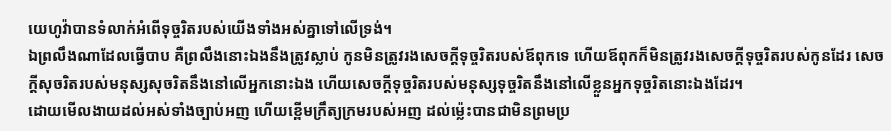យេហូវ៉ាបានទំលាក់អំពើទុច្ចរិតរបស់យើងទាំងអស់គ្នាទៅលើទ្រង់។
ឯព្រលឹងណាដែលធ្វើបាប គឺព្រលឹងនោះឯងនឹងត្រូវស្លាប់ កូនមិនត្រូវរងសេចក្ដីទុច្ចរិតរបស់ឪពុកទេ ហើយឪពុកក៏មិនត្រូវរងសេចក្ដីទុច្ចរិតរបស់កូនដែរ សេចក្ដីសុចរិតរបស់មនុស្សសុចរិតនឹងនៅលើអ្នកនោះឯង ហើយសេចក្ដីទុច្ចរិតរបស់មនុស្សទុច្ចរិតនឹងនៅលើខ្លួនអ្នកទុច្ចរិតនោះឯងដែរ។
ដោយមើលងាយដល់អស់ទាំងច្បាប់អញ ហើយខ្ពើមក្រឹត្យក្រមរបស់អញ ដល់ម៉្លេះបានជាមិនព្រមប្រ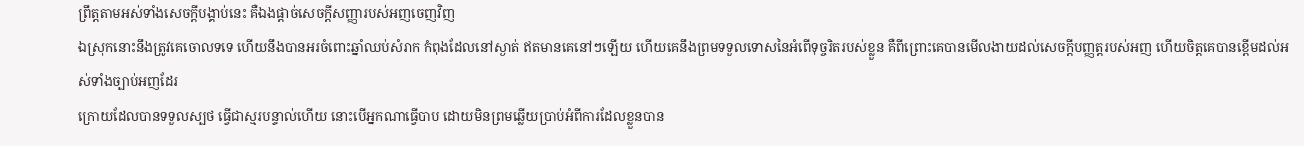ព្រឹត្តតាមអស់ទាំងសេចក្ដីបង្គាប់នេះ គឺឯងផ្តាច់សេចក្ដីសញ្ញារបស់អញចេញវិញ
ឯស្រុកនោះនឹងត្រូវគេចោលទទេ ហើយនឹងបានអរចំពោះឆ្នាំឈប់សំរាក កំពុងដែលនៅស្ងាត់ ឥតមានគេនៅៗឡើយ ហើយគេនឹងព្រមទទួលទោសនៃអំពើទុច្ចរិតរបស់ខ្លួន គឺពីព្រោះគេបានមើលងាយដល់សេចក្ដីបញ្ញត្តរបស់អញ ហើយចិត្តគេបានខ្ពើមដល់អស់ទាំងច្បាប់អញដែរ
ក្រោយដែលបានទទួលស្បថ ធ្វើជាស្មរបន្ទាល់ហើយ នោះបើអ្នកណាធ្វើបាប ដោយមិនព្រមឆ្លើយប្រាប់អំពីការដែលខ្លួនបាន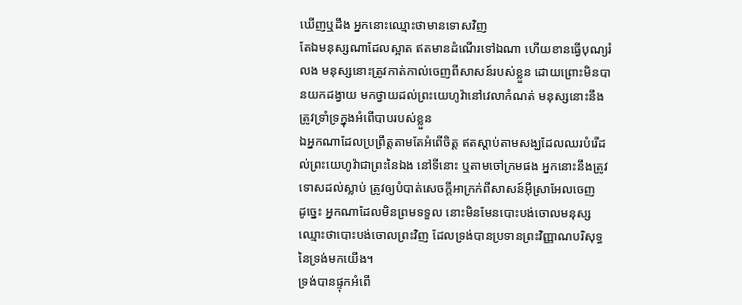ឃើញឬដឹង អ្នកនោះឈ្មោះថាមានទោសវិញ
តែឯមនុស្សណាដែលស្អាត ឥតមានដំណើរទៅឯណា ហើយខានធ្វើបុណ្យរំលង មនុស្សនោះត្រូវកាត់កាល់ចេញពីសាសន៍របស់ខ្លួន ដោយព្រោះមិនបានយកដង្វាយ មកថ្វាយដល់ព្រះយេហូវ៉ានៅវេលាកំណត់ មនុស្សនោះនឹងត្រូវទ្រាំទ្រក្នុងអំពើបាបរបស់ខ្លួន
ឯអ្នកណាដែលប្រព្រឹត្តតាមតែអំពើចិត្ត ឥតស្តាប់តាមសង្ឃដែលឈរបំរើដល់ព្រះយេហូវ៉ាជាព្រះនៃឯង នៅទីនោះ ឬតាមចៅក្រមផង អ្នកនោះនឹងត្រូវទោសដល់ស្លាប់ ត្រូវឲ្យបំបាត់សេចក្ដីអាក្រក់ពីសាសន៍អ៊ីស្រាអែលចេញ
ដូច្នេះ អ្នកណាដែលមិនព្រមទទួល នោះមិនមែនបោះបង់ចោលមនុស្ស ឈ្មោះថាបោះបង់ចោលព្រះវិញ ដែលទ្រង់បានប្រទានព្រះវិញ្ញាណបរិសុទ្ធនៃទ្រង់មកយើង។
ទ្រង់បានផ្ទុកអំពើ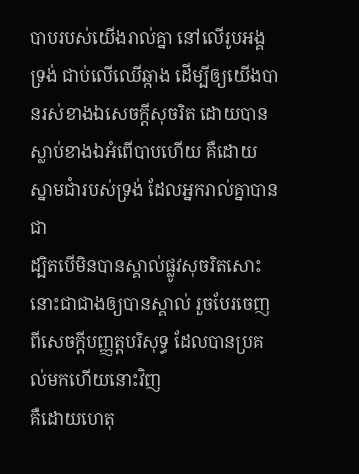បាបរបស់យើងរាល់គ្នា នៅលើរូបអង្គទ្រង់ ជាប់លើឈើឆ្កាង ដើម្បីឲ្យយើងបានរស់ខាងឯសេចក្ដីសុចរិត ដោយបានស្លាប់ខាងឯអំពើបាបហើយ គឺដោយស្នាមជាំរបស់ទ្រង់ ដែលអ្នករាល់គ្នាបានជា
ដ្បិតបើមិនបានស្គាល់ផ្លូវសុចរិតសោះ នោះជាជាងឲ្យបានស្គាល់ រួចបែរចេញពីសេចក្ដីបញ្ញត្តបរិសុទ្ធ ដែលបានប្រគល់មកហើយនោះវិញ
គឺដោយហេតុ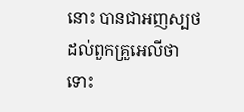នោះ បានជាអញស្បថដល់ពួកគ្រួអេលីថា ទោះ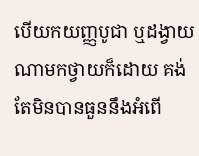បើយកយញ្ញបូជា ឬដង្វាយណាមកថ្វាយក៏ដោយ គង់តែមិនបានធួននឹងអំពើ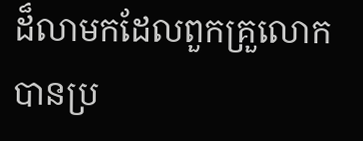ដ៏លាមកដែលពួកគ្រួលោកបានប្រ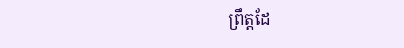ព្រឹត្តដែ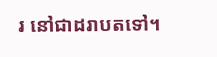រ នៅជាដរាបតទៅ។